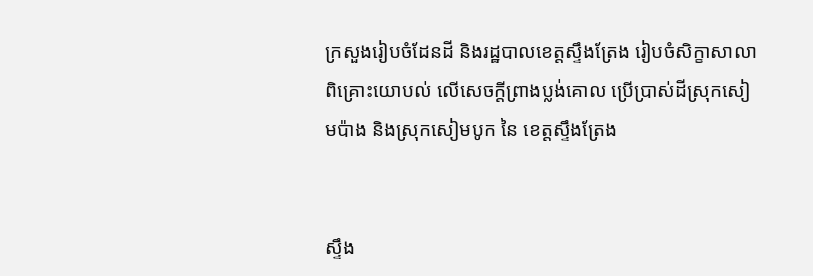ក្រសួងរៀបចំដែនដី និងរដ្ឋបាលខេត្តស្ទឹងត្រែង រៀបចំសិក្ខាសាលាពិគ្រោះយោបល់ លើសេចក្តីព្រាងប្លង់គោល ប្រើប្រាស់ដីស្រុកសៀមប៉ាង និងស្រុកសៀមបូក នៃ ខេត្តស្ទឹងត្រែង


ស្ទឹង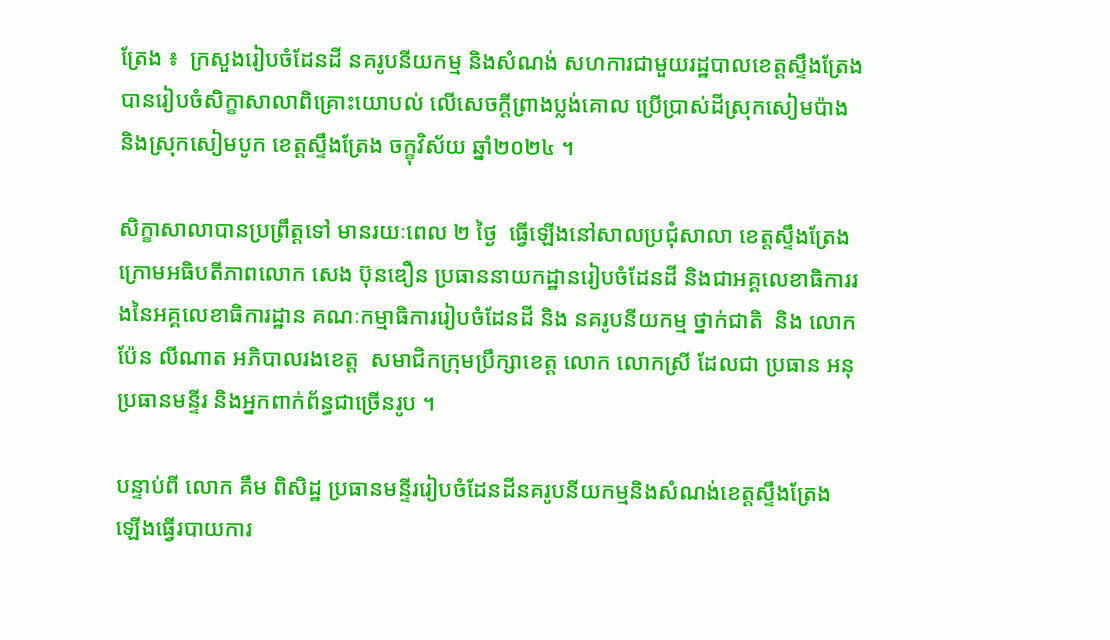ត្រែង ៖  ក្រសួងរៀបចំដែនដី នគរូបនីយកម្ម និងសំណង់ សហការជាមួយរដ្ឋបាលខេត្តស្ទឹងត្រែង បានរៀបចំសិក្ខាសាលាពិគ្រោះយោបល់ លើសេចក្តីព្រាងប្លង់គោល ប្រើប្រាស់ដីស្រុកសៀមប៉ាង និងស្រុកសៀមបូក ខេត្តស្ទឹងត្រែង ចក្ខុវិស័យ ឆ្នាំ២០២៤ ។

សិក្ខាសាលាបានប្រព្រឹត្តទៅ មានរយៈពេល ២ ថ្ងៃ  ធ្វើឡើងនៅសាលប្រជុំសាលា ខេត្តស្ទឹងត្រែង ក្រោមអធិបតីភាពលោក សេង ប៊ុនឌឿន ប្រធាននាយកដ្ឋានរៀបចំដែនដី និងជាអគ្គលេខាធិការរងនៃអគ្គលេខាធិការដ្ឋាន គណៈកម្មាធិការរៀបចំដែនដី និង នគរូបនីយកម្ម ថ្នាក់ជាតិ  និង លោក ប៉ែន លីណាត អភិបាលរងខេត្ត  សមាជិកក្រុមប្រឹក្សាខេត្ត លោក លោកស្រី ដែលជា ប្រធាន អនុប្រធានមន្ទីរ និងអ្នកពាក់ព័ន្ធជាច្រើនរូប ។

បន្ទាប់ពី លោក គឹម ពិសិដ្ឋ ប្រធានមន្ទីររៀបចំដែនដីនគរូបនីយកម្មនិងសំណង់ខេត្តស្ទឹងត្រែង ឡើងធ្វើរបាយការ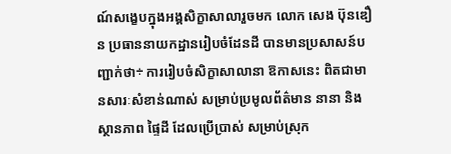ណ៍សង្ខេបក្នុងអង្គសិក្ខាសាលារួចមក លោក សេង ប៊ុនឌឿន ប្រធាននាយកដ្ឋានរៀបចំដែនដី បានមានប្រសាសន៍បញ្ជាក់ថា÷ ការរៀបចំសិក្ខាសាលានា ឱកាសនេះ ពិតជាមានសារៈសំខាន់ណាស់ សម្រាប់ប្រមូលព័ត៌មាន នានា និង ស្ថានភាព ផ្ទៃដី ដែលប្រើប្រាស់ សម្រាប់ស្រុក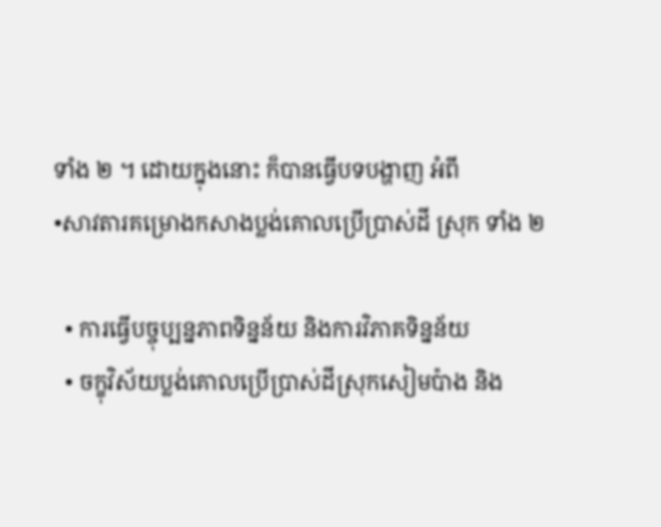ទាំង ២ ។ ដោយក្នុងនោះ ក៏បានធ្វើបទបង្ហាញ អំពី
•សាវតារគម្រោងកសាងប្លង់គោលប្រើប្រាស់ដី ស្រុក ទាំង ២

  • ការធ្វើបច្ចុប្បន្នភាពទិន្នន័យ និងការវិភាគទិន្នន័យ
  • ចក្ខុវិស័យប្លង់គោលប្រើប្រាស់ដីស្រុកសៀមប៉ាង និង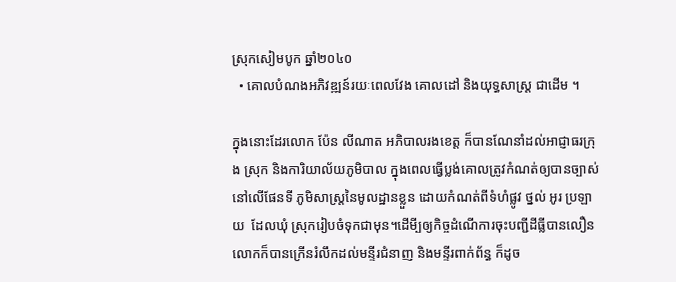ស្រុកសៀមបូក ឆ្នាំ២០៤០
  • គោលបំណងអភិវឌ្ឍន៍រយៈពេលវែង គោលដៅ និងយុទ្ធសាស្ត្រ ជាដើម ។

ក្នុងនោះដែរលោក ប៉ែន លីណាត អភិបាលរងខេត្ត ក៏បានណែនាំដល់អាជ្ញាធរក្រុង ស្រុក និងការិយាល័យភូមិបាល ក្នុងពេលធ្វើប្លង់គោលត្រូវកំណត់ឲ្យបានច្បាស់នៅលើផែនទី ភូមិសាស្ត្រនៃមូលដ្ឋានខ្លួន ដោយកំណត់ពីទំហំផ្លូវ ថ្នល់ អូរ ប្រឡាយ  ដែលឃុំ ស្រុករៀបចំទុកជាមុន។ដើមី្បឲ្យកិច្ចដំណើការចុះបញ្ជីដីធ្លីបានលឿន លោកក៏បានក្រើនរំលឹកដល់មន្ទីរជំនាញ និងមន្ទីរពាក់ព័ន្ធ ក៏ដូច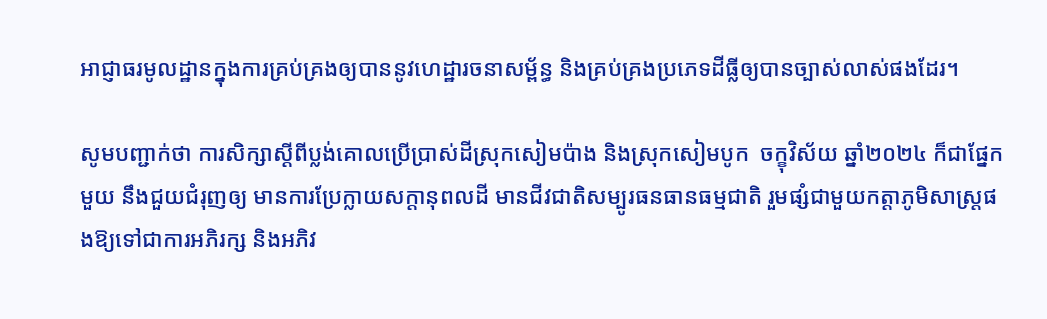អាជ្ញាធរមូលដ្ឋានក្នុងការគ្រប់គ្រងឲ្យបាននូវហេដ្ឋារចនាសម្ព័ន្ធ និងគ្រប់គ្រងប្រភេទដីធ្លីឲ្យបានច្បាស់លាស់ផងដែរ។

សូមបញ្ជាក់ថា ការសិក្សាស្តីពីប្លង់គោលប្រើប្រាស់ដីស្រុកសៀមប៉ាង និងស្រុកសៀមបូក  ចក្ខុវិស័យ ឆ្នាំ២០២៤ ក៏ជាផ្នែកមួយ នឹងជួយជំរុញឲ្យ មានការប្រែក្លាយសក្តានុពលដី មានជីវជាតិសម្បូរធនធានធម្មជាតិ រួមផ្សំជាមួយកត្តាភូមិសាស្ត្រផងឱ្យទៅជាការអភិរក្ស និងអភិវ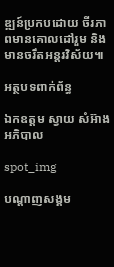ឌ្ឍន៍ប្រកបដោយ ចីរភាពមានគោលដៅរួម និងមានចរឹតអន្តរវិស័យ៕

អត្ថបទពាក់ព័ន្ធ

ឯកឧត្តម ស្វាយ សំអ៊ាង អភិបាល

spot_img

បណ្តាញសង្គម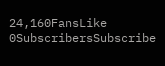24,160FansLike
0SubscribersSubscribe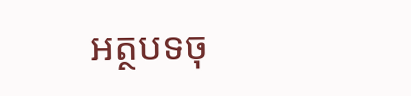អត្ថបទចុ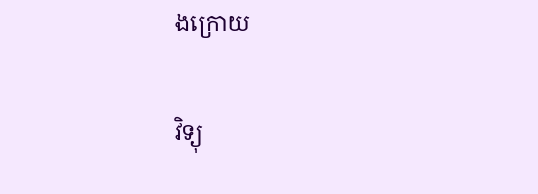ងក្រោយ

វិទ្យុ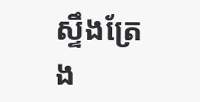ស្ទឹងត្រែង